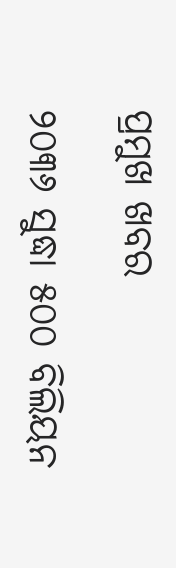ପ୍ରମୁଖ ଖବର

୨୦୩୬ ସୁଦ୍ଧା ୫୦୦ ବିଲିୟନ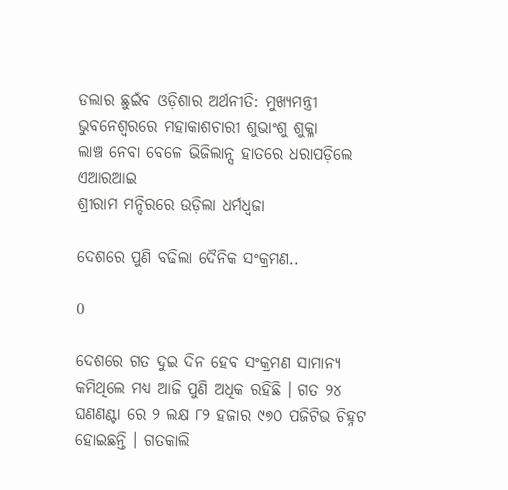ଡଲାର ଛୁଇଁବ ଓଡ଼ିଶାର ଅର୍ଥନୀତି: ମୁଖ୍ୟମନ୍ତ୍ରୀ
ଭୁବନେଶ୍ଵରରେ ମହାକାଶଚାରୀ ଶୁଭାଂଶୁ ଶୁକ୍ଳା
ଲାଞ୍ଚ ନେବା ବେଳେ ଭିଜିଲାନ୍ସ ହାତରେ ଧରାପଡ଼ିଲେ ଏଆରଆଇ
ଶ୍ରୀରାମ ମନ୍ଦିରରେ ଉଡ଼ିଲା ଧର୍ମଧ୍ୱଜା

ଦେଶରେ ପୁଣି ବଢିଲା ଦୈନିକ ସଂକ୍ରମଣ..

0

ଦେଶରେ ଗତ ଦୁଇ ଦିନ ହେବ ସଂକ୍ରମଣ ସାମାନ୍ୟ କମିଥିଲେ ମଧ୍ୟ ଆଜି ପୁଣି ଅଧିକ ରହିଛି । ଗତ ୨୪ ଘଣଣଣ୍ଟା ରେ ୨ ଲକ୍ଷ ୮୨ ହଜାର ୯୭୦ ପଜିଟିଭ ଚିହ୍ନଟ ହୋଇଛନ୍ତି । ଗତକାଲି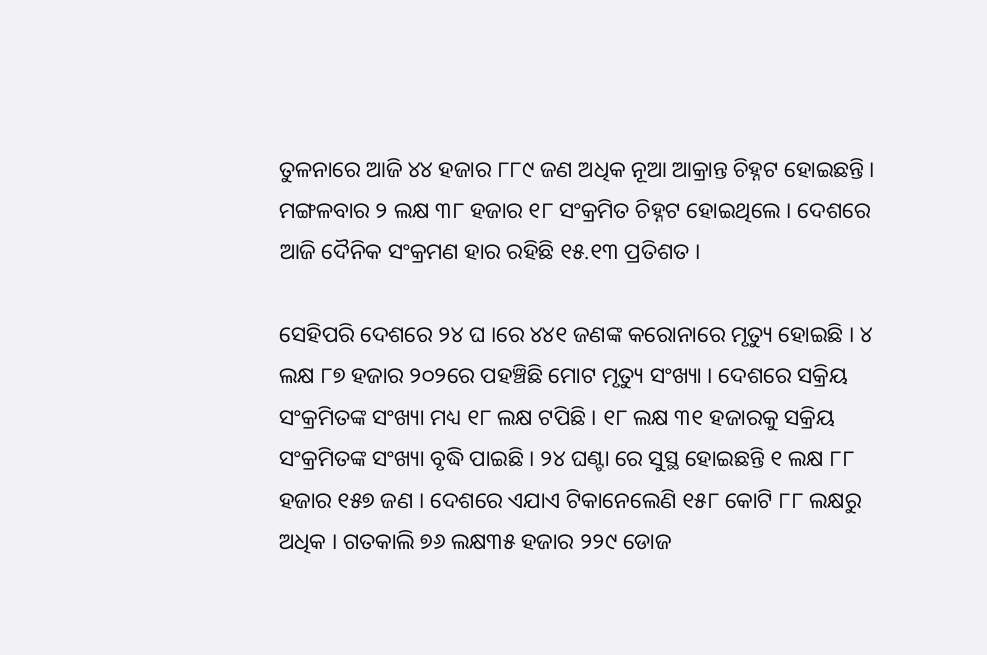ତୁଳନାରେ ଆଜି ୪୪ ହଜାର ୮୮୯ ଜଣ ଅଧିକ ନୂଆ ଆକ୍ରାନ୍ତ ଚିହ୍ନଟ ହୋଇଛନ୍ତି । ମଙ୍ଗଳବାର ୨ ଲକ୍ଷ ୩୮ ହଜାର ୧୮ ସଂକ୍ରମିତ ଚିହ୍ନଟ ହୋଇଥିଲେ । ଦେଶରେ ଆଜି ଦୈନିକ ସଂକ୍ରମଣ ହାର ରହିଛି ୧୫.୧୩ ପ୍ରତିଶତ ।

ସେହିପରି ଦେଶରେ ୨୪ ଘ ।ରେ ୪୪୧ ଜଣଙ୍କ କରୋନାରେ ମୃତ୍ୟୁ ହୋଇଛି । ୪ ଲକ୍ଷ ୮୭ ହଜାର ୨୦୨ରେ ପହଞ୍ଚିଛି ମୋଟ ମୃତ୍ୟୁ ସଂଖ୍ୟା । ଦେଶରେ ସକ୍ରିୟ ସଂକ୍ରମିତଙ୍କ ସଂଖ୍ୟା ମଧ୍ୟ ୧୮ ଲକ୍ଷ ଟପିଛି । ୧୮ ଲକ୍ଷ ୩୧ ହଜାରକୁ ସକ୍ରିୟ ସଂକ୍ରମିତଙ୍କ ସଂଖ୍ୟା ବୃଦ୍ଧି ପାଇଛି । ୨୪ ଘଣ୍ଟା ରେ ସୁସ୍ଥ ହୋଇଛନ୍ତି ୧ ଲକ୍ଷ ୮୮ ହଜାର ୧୫୭ ଜଣ । ଦେଶରେ ଏଯାଏ ଟିକାନେଲେଣି ୧୫୮ କୋଟି ୮୮ ଲକ୍ଷରୁ ଅଧିକ । ଗତକାଲି ୭୬ ଲକ୍ଷ୩୫ ହଜାର ୨୨୯ ଡୋଜ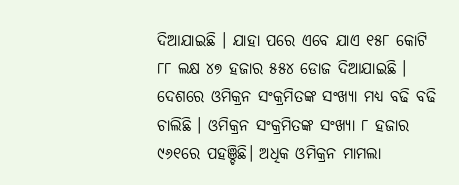ଦିଆଯାଇଛି । ଯାହା ପରେ ଏବେ ଯାଏ ୧୫୮ କୋଟି ୮୮ ଲକ୍ଷ ୪୭ ହଜାର ୫୫୪ ଡୋଜ ଦିଆଯାଇଛି । ଦେଶରେ ଓମିକ୍ରନ ସଂକ୍ରମିତଙ୍କ ସଂଖ୍ୟା ମଧ୍ୟ ବଢି ବଢି ଚାଲିଛି । ଓମିକ୍ରନ ସଂକ୍ରମିତଙ୍କ ସଂଖ୍ୟା ୮ ହଜାର ୯୬୧ରେ ପହଞ୍ଚିଛି। ଅଧିକ ଓମିକ୍ରନ ମାମଲା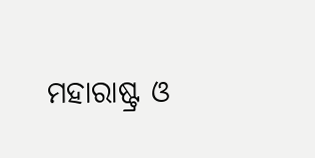ମହାରାଷ୍ଟ୍ର ଓ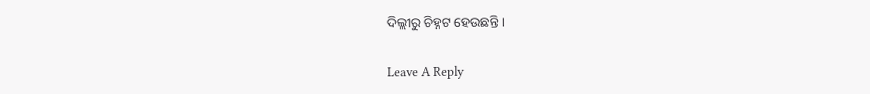ଦିଲ୍ଲୀରୁ ଚିହ୍ନଟ ହେଉଛନ୍ତି ।

Leave A Reply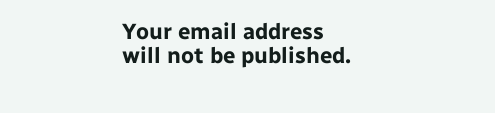Your email address will not be published.